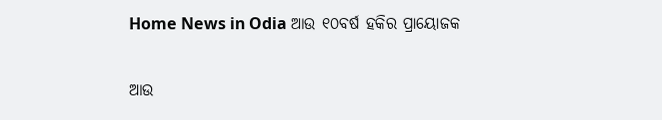Home News in Odia ଆଉ ୧୦ବର୍ଷ ହକିର ପ୍ରାୟୋଜକ

ଆଉ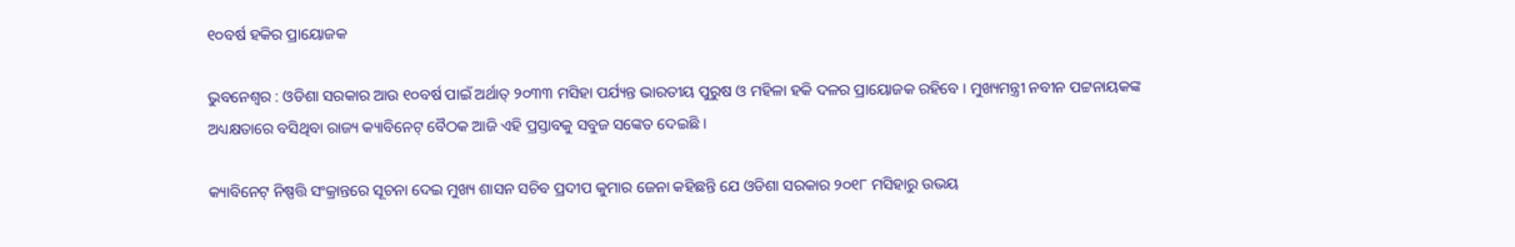୧୦ବର୍ଷ ହକିର ପ୍ରାୟୋଜକ

ଭୁବନେଶ୍ୱର : ଓଡିଶା ସରକାର ଆଉ ୧୦ବର୍ଷ ପାଇଁ ଅର୍ଥାତ୍‍ ୨୦୩୩ ମସିହା ପର୍ଯ୍ୟନ୍ତ ଭାରତୀୟ ପୁରୁଷ ଓ ମହିଳା ହକି ଦଳର ପ୍ରାୟୋଜକ ରହିବେ । ମୁଖ୍ୟମନ୍ତ୍ରୀ ନବୀନ ପଟ୍ଟନାୟକଙ୍କ ଅଧ୍ୟକ୍ଷତାରେ ବସିଥିବା ରାଜ୍ୟ କ୍ୟାବିନେଟ୍‍ ବୈଠକ ଆଜି ଏହି ପ୍ରସ୍ତାବକୁ ସବୁଜ ସଙ୍କେତ ଦେଇଛି ।

କ୍ୟାବିନେଟ୍‍ ନିଷ୍ପତ୍ତି ସଂକ୍ରାନ୍ତରେ ସୂଚନା ଦେଇ ମୁଖ୍ୟ ଶାସନ ସଚିବ ପ୍ରଦୀପ କୁମାର ଜେନା କହିଛନ୍ତି ଯେ ଓଡିଶା ସରକାର ୨୦୧୮ ମସିହାରୁ ଉଭୟ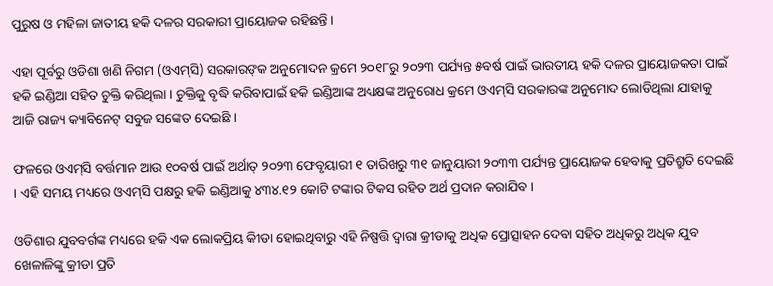ପୁରୁଷ ଓ ମହିଳା ଜାତୀୟ ହକି ଦଳର ସରକାରୀ ପ୍ରାୟୋଜକ ରହିଛନ୍ତି ।

ଏହା ପୂର୍ବରୁ ଓଡିଶା ଖଣି ନିଗମ (ଓଏମ୍‍ସି) ସରକାରଙ୍‍କ ଅନୁମୋଦନ କ୍ରମେ ୨୦୧୮ରୁ ୨୦୨୩ ପର୍ଯ୍ୟନ୍ତ ୫ବର୍ଷ ପାଇଁ ଭାରତୀୟ ହକି ଦଳର ପ୍ରାୟୋଜକତା ପାଇଁ ହକି ଇଣ୍ଡିଆ ସହିତ ଚୁକ୍ତି କରିଥିଲା । ଚୁକ୍ତିକୁ ବୃଦ୍ଧି କରିବାପାଇଁ ହକି ଇଣ୍ଡିଆଙ୍କ ଅଧ୍ୟକ୍ଷଙ୍କ ଅନୁରୋଧ କ୍ରମେ ଓଏମ୍‍ସି ସରକାରଙ୍କ ଅନୁମୋଦ ଲୋଡିଥିଲା ଯାହାକୁ ଆଜି ରାଜ୍ୟ କ୍ୟାବିନେଟ୍‍ ସବୁଜ ସଙ୍କେତ ଦେଇଛି ।

ଫଳରେ ଓଏମ୍‍ସି ବର୍ତ୍ତମାନ ଆଉ ୧୦ବର୍ଷ ପାଇଁ ଅର୍ଥାତ୍‍ ୨୦୨୩ ଫେବୃୟାରୀ ୧ ତାରିଖରୁ ୩୧ ଜାନୁୟାରୀ ୨୦୩୩ ପର୍ଯ୍ୟନ୍ତ ପ୍ରାୟୋଜକ ହେବାକୁ ପ୍ରତିଶ୍ରୁତି ଦେଇଛି । ଏହି ସମୟ ମଧ୍ୟରେ ଓଏମ୍‍ସି ପକ୍ଷରୁ ହକି ଇଣ୍ଡିଆକୁ ୪୩୪.୧୨ କୋଟି ଟଙ୍କାର ଟିକସ ରହିତ ଅର୍ଥ ପ୍ରଦାନ କରାଯିବ ।

ଓଡିଶାର ଯୁବବର୍ଗଙ୍କ ମଧ୍ୟରେ ହକି ଏକ ଲୋକପ୍ରିୟ କିୀଡା ହୋଇଥିବାରୁ ଏହି ନିଷ୍ପତ୍ତି ଦ୍ୱାରା କ୍ରୀଡାକୁ ଅଧିକ ପ୍ରୋତ୍ସାହନ ଦେବା ସହିତ ଅଧିକରୁ ଅଧିକ ଯୁବ ଖେଳାଳିଙ୍କୁ କ୍ରୀଡା ପ୍ରତି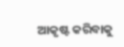ଆକୃଷ୍ଟ କରିବାକୁ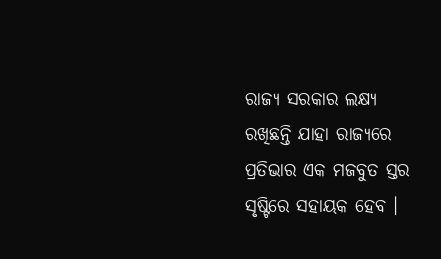ରାଜ୍ୟ ସରକାର ଲକ୍ଷ୍ୟ ରଖିଛନ୍ତି ଯାହା ରାଜ୍ୟରେ ପ୍ରତିଭାର ଏକ ମଜବୁତ ସ୍ତର ସୃଷ୍ଟିରେ ସହାୟକ ହେବ ।